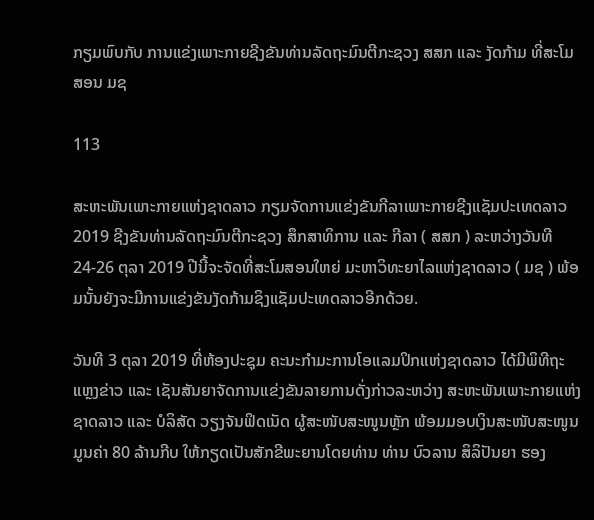ກຽມພົບກັບ ການແຂ່ງເພາະກາຍຊີງຂັນທ່ານລັດຖະມົນຕີກະຊວງ ສສກ ແລະ ງັດກ້າມ ທີ່ສະໂມສອນ ມຊ

113

ສະຫະພັນເພາະກາຍແຫ່ງຊາດລາວ ກຽມຈັດການແຂ່ງຂັນກີລາເພາະກາຍຊີງແຊັມປະເທດລາວ 2019 ຊີງຂັນທ່ານລັດຖະມົນຕີກະຊວງ ສຶກສາທິການ ແລະ ກີລາ ( ສສກ ) ລະຫວ່າງວັນທີ 24-26 ຕຸລາ 2019 ປີນີ້ຈະຈັດທີ່ສະໂມສອນໃຫຍ່ ມະຫາວິທະຍາໄລແຫ່ງຊາດລາວ ( ມຊ ) ພ້ອມນັ້ນຍັງຈະມີການແຂ່ງຂັນງັດກ້າມຊິງແຊັມປະເທດລາວອີກດ້ວຍ.

ວັນທີ 3 ຕຸລາ 2019 ທີ່ຫ້ອງປະຊຸມ ຄະນະກໍາມະການໂອແລມປິກແຫ່ງຊາດລາວ ໄດ້ມີພິທີຖະແຫຼງຂ່າວ ແລະ ເຊັນສັນຍາຈັດການແຂ່ງຂັນລາຍການດັ່ງກ່າວລະຫວ່າງ ສະຫະພັນເພາະກາຍແຫ່ງຊາດລາວ ແລະ ບໍລິສັດ ວຽງຈັນຟິດເນັດ ຜູ້ສະໜັບສະໜູນຫຼັກ ພ້ອມມອບເງິນສະໜັບສະໜູນມູນຄ່າ 80 ລ້ານກີບ ໃຫ້ກຽດເປັນສັກຂີພະຍານໂດຍທ່ານ ທ່ານ ບົວລານ ສິລິປັນຍາ ຮອງ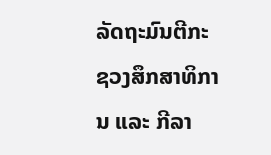ລັດຖະມົນຕີກະຊວງສຶກສາທິການ ແລະ ກີລາ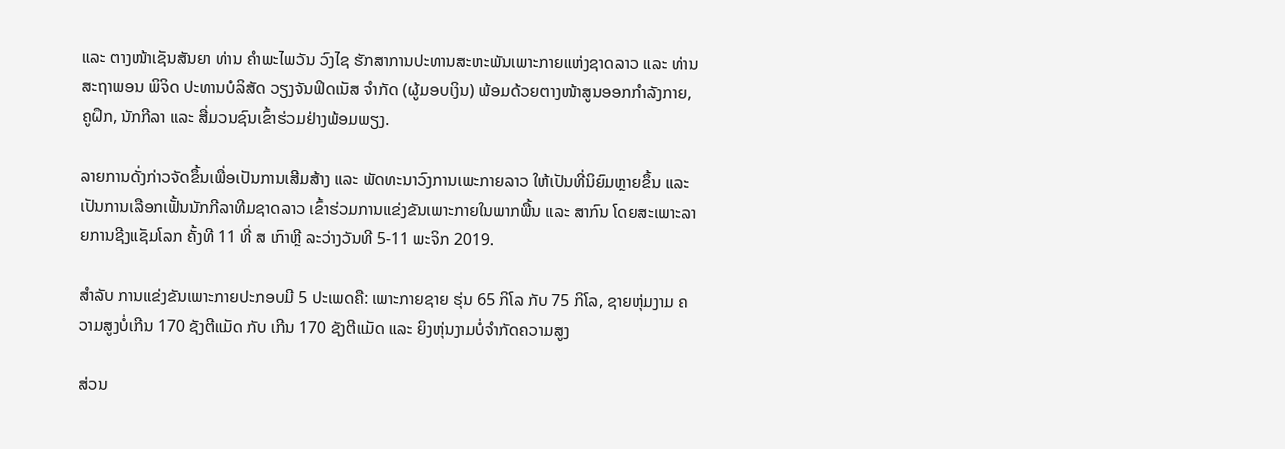ແລະ ຕາງໜ້າເຊັນສັນຍາ ທ່ານ ຄໍາພະໄພວັນ ວົງໄຊ ຮັກສາການປະທານສະຫະພັນເພາະກາຍແຫ່ງຊາດລາວ ແລະ ທ່ານ ສະຖາພອນ ພິຈິດ ປະທານບໍລິສັດ ວຽງຈັນຟິດເນັສ ຈໍາກັດ (ຜູ້ມອບເງິນ) ພ້ອມດ້ວຍຕາງໜ້າສູນອອກກໍາລັງກາຍ, ຄູຝຶກ, ນັກກີລາ ແລະ ສື່ມວນຊົນເຂົ້າຮ່ວມຢ່າງພ້ອມພຽງ.

ລາຍການດັ່ງກ່າວຈັດຂຶ້ນເພື່ອເປັນການເສີມສ້າງ ແລະ ພັດທະນາວົງການເພະກາຍລາວ ໃຫ້ເປັນທີ່ນິຍົມຫຼາຍຂຶ້ນ ແລະ ເປັນການເລືອກເຟັ້ນນັກກີລາທີມຊາດລາວ ເຂົ້າຮ່ວມການແຂ່ງຂັນເພາະກາຍໃນພາກພື້ນ ແລະ ສາກົນ ໂດຍສະເພາະລາຍການຊີງແຊັມໂລກ ຄັ້ງທີ 11 ທີ່ ສ ເກົາຫຼີ ລະວ່າງວັນທີ 5-11 ພະຈິກ 2019.

ສໍາລັບ ການແຂ່ງຂັນເພາະກາຍປະກອບມີ 5 ປະເພດຄື: ເພາະກາຍຊາຍ ຮຸ່ນ 65 ກິໂລ ກັບ 75 ກິໂລ, ຊາຍຫຸ່ມງາມ ຄວາມສູງບໍ່ເກີນ 170 ຊັງຕີແມັດ ກັບ ເກີນ 170 ຊັງຕີແມັດ ແລະ ຍິງຫຸ່ນງາມບໍ່ຈໍາກັດຄວາມສູງ

ສ່ວນ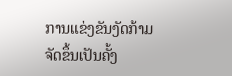ການແຂ່ງຂັນງັດກ້າມຈັດຂຶ້ນເປັນຄັ້ງ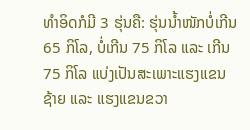ທໍາອິດກໍມີ 3 ຮຸ່ນຄື: ຮຸ່ນນໍ້າໜັກບໍ່ເກີນ 65 ກິໂລ, ບໍ່ເກີນ 75 ກິໂລ ແລະ ເກີນ 75 ກິໂລ ແບ່ງເປັນສະເພາະແຮງແຂນຊ້າຍ ແລະ ແຮງແຂນຂວາ